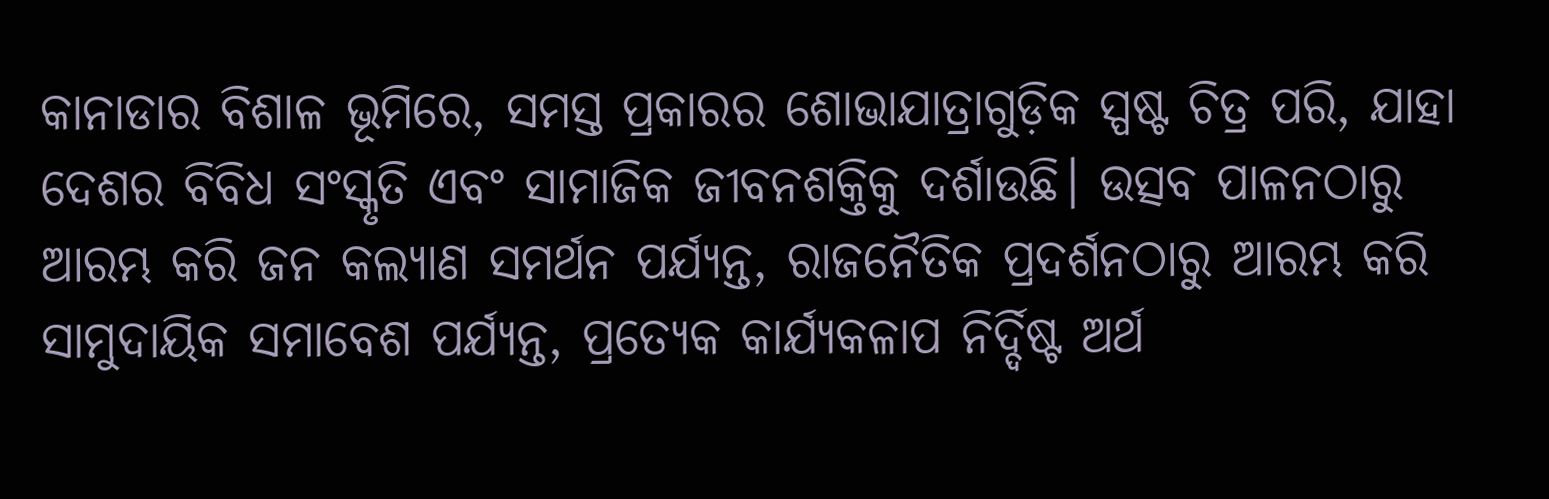କାନାଡାର ବିଶାଳ ଭୂମିରେ, ସମସ୍ତ ପ୍ରକାରର ଶୋଭାଯାତ୍ରାଗୁଡ଼ିକ ସ୍ପଷ୍ଟ ଚିତ୍ର ପରି, ଯାହା ଦେଶର ବିବିଧ ସଂସ୍କୃତି ଏବଂ ସାମାଜିକ ଜୀବନଶକ୍ତିକୁ ଦର୍ଶାଉଛି। ଉତ୍ସବ ପାଳନଠାରୁ ଆରମ୍ଭ କରି ଜନ କଲ୍ୟାଣ ସମର୍ଥନ ପର୍ଯ୍ୟନ୍ତ, ରାଜନୈତିକ ପ୍ରଦର୍ଶନଠାରୁ ଆରମ୍ଭ କରି ସାମୁଦାୟିକ ସମାବେଶ ପର୍ଯ୍ୟନ୍ତ, ପ୍ରତ୍ୟେକ କାର୍ଯ୍ୟକଳାପ ନିର୍ଦ୍ଦିଷ୍ଟ ଅର୍ଥ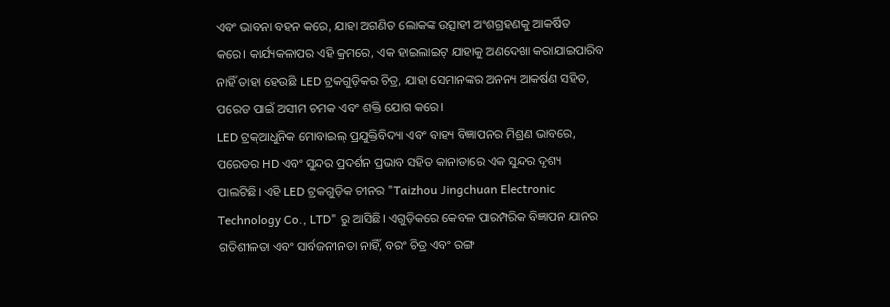ଏବଂ ଭାବନା ବହନ କରେ, ଯାହା ଅଗଣିତ ଲୋକଙ୍କ ଉତ୍ସାହୀ ଅଂଶଗ୍ରହଣକୁ ଆକର୍ଷିତ କରେ। କାର୍ଯ୍ୟକଳାପର ଏହି କ୍ରମରେ, ଏକ ହାଇଲାଇଟ୍ ଯାହାକୁ ଅଣଦେଖା କରାଯାଇପାରିବ ନାହିଁ ତାହା ହେଉଛି LED ଟ୍ରକଗୁଡ଼ିକର ଚିତ୍ର, ଯାହା ସେମାନଙ୍କର ଅନନ୍ୟ ଆକର୍ଷଣ ସହିତ, ପରେଡ ପାଇଁ ଅସୀମ ଚମକ ଏବଂ ଶକ୍ତି ଯୋଗ କରେ।
LED ଟ୍ରକ୍ଆଧୁନିକ ମୋବାଇଲ୍ ପ୍ରଯୁକ୍ତିବିଦ୍ୟା ଏବଂ ବାହ୍ୟ ବିଜ୍ଞାପନର ମିଶ୍ରଣ ଭାବରେ, ପରେଡର HD ଏବଂ ସୁନ୍ଦର ପ୍ରଦର୍ଶନ ପ୍ରଭାବ ସହିତ କାନାଡାରେ ଏକ ସୁନ୍ଦର ଦୃଶ୍ୟ ପାଲଟିଛି। ଏହି LED ଟ୍ରକଗୁଡ଼ିକ ଚୀନର "Taizhou Jingchuan Electronic Technology Co., LTD" ରୁ ଆସିଛି। ଏଗୁଡ଼ିକରେ କେବଳ ପାରମ୍ପରିକ ବିଜ୍ଞାପନ ଯାନର ଗତିଶୀଳତା ଏବଂ ସାର୍ବଜନୀନତା ନାହିଁ, ବରଂ ଚିତ୍ର ଏବଂ ରଙ୍ଗ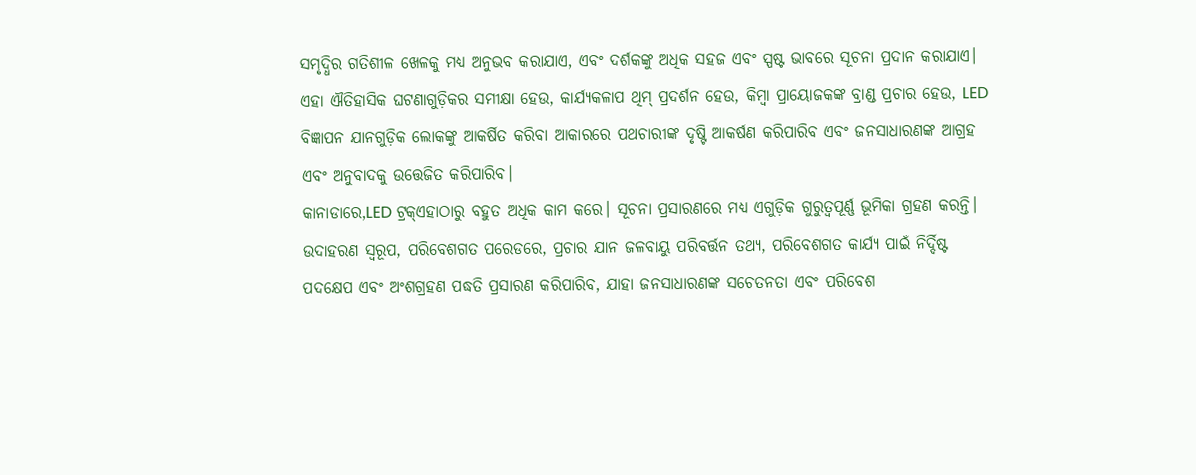ସମୃଦ୍ଧିର ଗତିଶୀଳ ଖେଳକୁ ମଧ୍ୟ ଅନୁଭବ କରାଯାଏ, ଏବଂ ଦର୍ଶକଙ୍କୁ ଅଧିକ ସହଜ ଏବଂ ସ୍ପଷ୍ଟ ଭାବରେ ସୂଚନା ପ୍ରଦାନ କରାଯାଏ। ଏହା ଐତିହାସିକ ଘଟଣାଗୁଡ଼ିକର ସମୀକ୍ଷା ହେଉ, କାର୍ଯ୍ୟକଳାପ ଥିମ୍ ପ୍ରଦର୍ଶନ ହେଉ, କିମ୍ବା ପ୍ରାୟୋଜକଙ୍କ ବ୍ରାଣ୍ଡ ପ୍ରଚାର ହେଉ, LED ବିଜ୍ଞାପନ ଯାନଗୁଡ଼ିକ ଲୋକଙ୍କୁ ଆକର୍ଷିତ କରିବା ଆକାରରେ ପଥଚାରୀଙ୍କ ଦୃଷ୍ଟି ଆକର୍ଷଣ କରିପାରିବ ଏବଂ ଜନସାଧାରଣଙ୍କ ଆଗ୍ରହ ଏବଂ ଅନୁବାଦକୁ ଉତ୍ତେଜିତ କରିପାରିବ।
କାନାଡାରେ,LED ଟ୍ରକ୍ଏହାଠାରୁ ବହୁତ ଅଧିକ କାମ କରେ। ସୂଚନା ପ୍ରସାରଣରେ ମଧ୍ୟ ଏଗୁଡ଼ିକ ଗୁରୁତ୍ୱପୂର୍ଣ୍ଣ ଭୂମିକା ଗ୍ରହଣ କରନ୍ତି। ଉଦାହରଣ ସ୍ୱରୂପ, ପରିବେଶଗତ ପରେଡରେ, ପ୍ରଚାର ଯାନ ଜଳବାୟୁ ପରିବର୍ତ୍ତନ ତଥ୍ୟ, ପରିବେଶଗତ କାର୍ଯ୍ୟ ପାଇଁ ନିର୍ଦ୍ଦିଷ୍ଟ ପଦକ୍ଷେପ ଏବଂ ଅଂଶଗ୍ରହଣ ପଦ୍ଧତି ପ୍ରସାରଣ କରିପାରିବ, ଯାହା ଜନସାଧାରଣଙ୍କ ସଚେତନତା ଏବଂ ପରିବେଶ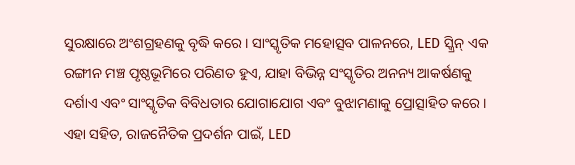ସୁରକ୍ଷାରେ ଅଂଶଗ୍ରହଣକୁ ବୃଦ୍ଧି କରେ। ସାଂସ୍କୃତିକ ମହୋତ୍ସବ ପାଳନରେ, LED ସ୍କ୍ରିନ୍ ଏକ ରଙ୍ଗୀନ ମଞ୍ଚ ପୃଷ୍ଠଭୂମିରେ ପରିଣତ ହୁଏ, ଯାହା ବିଭିନ୍ନ ସଂସ୍କୃତିର ଅନନ୍ୟ ଆକର୍ଷଣକୁ ଦର୍ଶାଏ ଏବଂ ସାଂସ୍କୃତିକ ବିବିଧତାର ଯୋଗାଯୋଗ ଏବଂ ବୁଝାମଣାକୁ ପ୍ରୋତ୍ସାହିତ କରେ। ଏହା ସହିତ, ରାଜନୈତିକ ପ୍ରଦର୍ଶନ ପାଇଁ, LED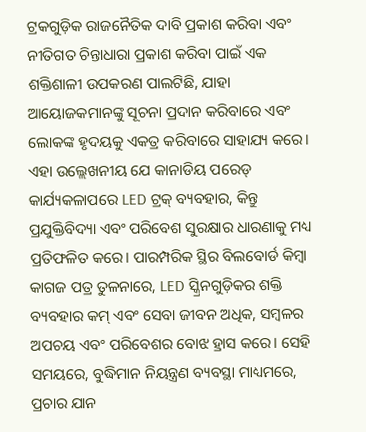ଟ୍ରକଗୁଡ଼ିକ ରାଜନୈତିକ ଦାବି ପ୍ରକାଶ କରିବା ଏବଂ ନୀତିଗତ ଚିନ୍ତାଧାରା ପ୍ରକାଶ କରିବା ପାଇଁ ଏକ ଶକ୍ତିଶାଳୀ ଉପକରଣ ପାଲଟିଛି, ଯାହା ଆୟୋଜକମାନଙ୍କୁ ସୂଚନା ପ୍ରଦାନ କରିବାରେ ଏବଂ ଲୋକଙ୍କ ହୃଦୟକୁ ଏକତ୍ର କରିବାରେ ସାହାଯ୍ୟ କରେ।
ଏହା ଉଲ୍ଲେଖନୀୟ ଯେ କାନାଡିୟ ପରେଡ୍ କାର୍ଯ୍ୟକଳାପରେ LED ଟ୍ରକ୍ ବ୍ୟବହାର, କିନ୍ତୁ ପ୍ରଯୁକ୍ତିବିଦ୍ୟା ଏବଂ ପରିବେଶ ସୁରକ୍ଷାର ଧାରଣାକୁ ମଧ୍ୟ ପ୍ରତିଫଳିତ କରେ। ପାରମ୍ପରିକ ସ୍ଥିର ବିଲବୋର୍ଡ କିମ୍ବା କାଗଜ ପତ୍ର ତୁଳନାରେ, LED ସ୍କ୍ରିନଗୁଡ଼ିକର ଶକ୍ତି ବ୍ୟବହାର କମ୍ ଏବଂ ସେବା ଜୀବନ ଅଧିକ, ସମ୍ବଳର ଅପଚୟ ଏବଂ ପରିବେଶର ବୋଝ ହ୍ରାସ କରେ। ସେହି ସମୟରେ, ବୁଦ୍ଧିମାନ ନିୟନ୍ତ୍ରଣ ବ୍ୟବସ୍ଥା ମାଧ୍ୟମରେ, ପ୍ରଚାର ଯାନ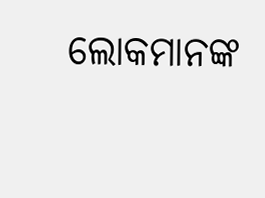ଲୋକମାନଙ୍କ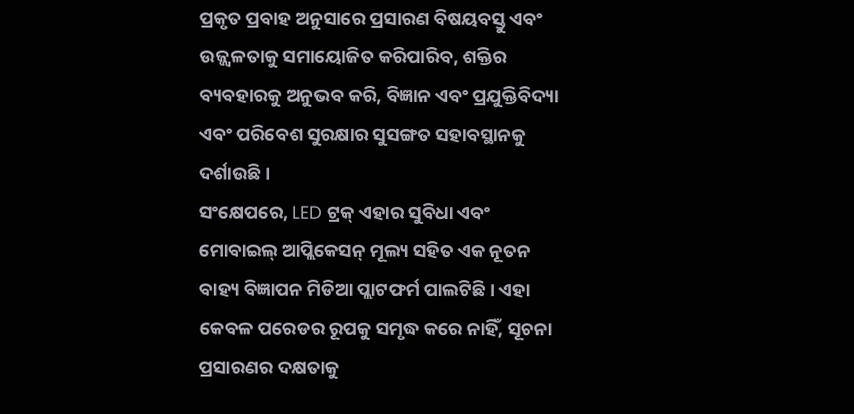ପ୍ରକୃତ ପ୍ରବାହ ଅନୁସାରେ ପ୍ରସାରଣ ବିଷୟବସ୍ତୁ ଏବଂ ଉଜ୍ଜ୍ୱଳତାକୁ ସମାୟୋଜିତ କରିପାରିବ, ଶକ୍ତିର ବ୍ୟବହାରକୁ ଅନୁଭବ କରି, ବିଜ୍ଞାନ ଏବଂ ପ୍ରଯୁକ୍ତିବିଦ୍ୟା ଏବଂ ପରିବେଶ ସୁରକ୍ଷାର ସୁସଙ୍ଗତ ସହାବସ୍ଥାନକୁ ଦର୍ଶାଉଛି।
ସଂକ୍ଷେପରେ, LED ଟ୍ରକ୍ ଏହାର ସୁବିଧା ଏବଂ ମୋବାଇଲ୍ ଆପ୍ଲିକେସନ୍ ମୂଲ୍ୟ ସହିତ ଏକ ନୂତନ ବାହ୍ୟ ବିଜ୍ଞାପନ ମିଡିଆ ପ୍ଲାଟଫର୍ମ ପାଲଟିଛି। ଏହା କେବଳ ପରେଡର ରୂପକୁ ସମୃଦ୍ଧ କରେ ନାହିଁ, ସୂଚନା ପ୍ରସାରଣର ଦକ୍ଷତାକୁ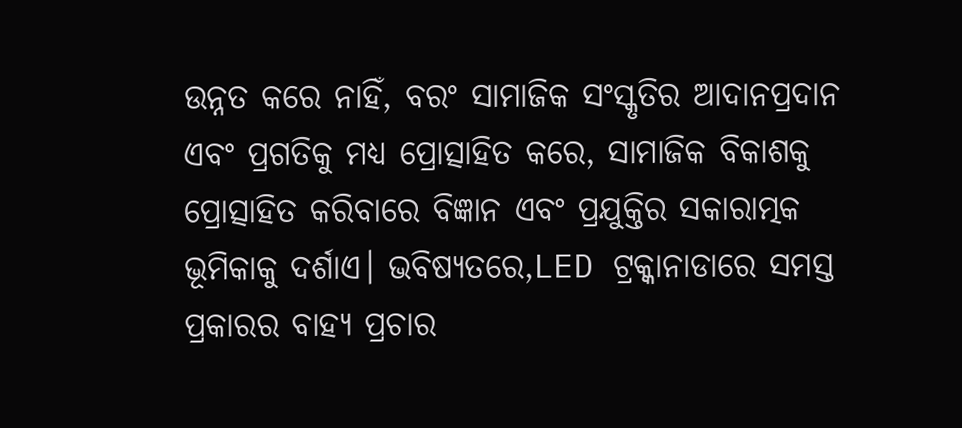ଉନ୍ନତ କରେ ନାହିଁ, ବରଂ ସାମାଜିକ ସଂସ୍କୃତିର ଆଦାନପ୍ରଦାନ ଏବଂ ପ୍ରଗତିକୁ ମଧ୍ୟ ପ୍ରୋତ୍ସାହିତ କରେ, ସାମାଜିକ ବିକାଶକୁ ପ୍ରୋତ୍ସାହିତ କରିବାରେ ବିଜ୍ଞାନ ଏବଂ ପ୍ରଯୁକ୍ତିର ସକାରାତ୍ମକ ଭୂମିକାକୁ ଦର୍ଶାଏ। ଭବିଷ୍ୟତରେ,LED ଟ୍ରକ୍କାନାଡାରେ ସମସ୍ତ ପ୍ରକାରର ବାହ୍ୟ ପ୍ରଚାର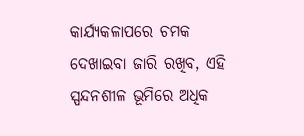କାର୍ଯ୍ୟକଳାପରେ ଚମକ ଦେଖାଇବା ଜାରି ରଖିବ, ଏହି ସ୍ପନ୍ଦନଶୀଳ ଭୂମିରେ ଅଧିକ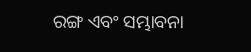ରଙ୍ଗ ଏବଂ ସମ୍ଭାବନା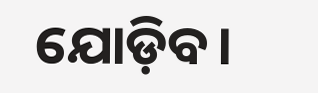ଯୋଡ଼ିବ।